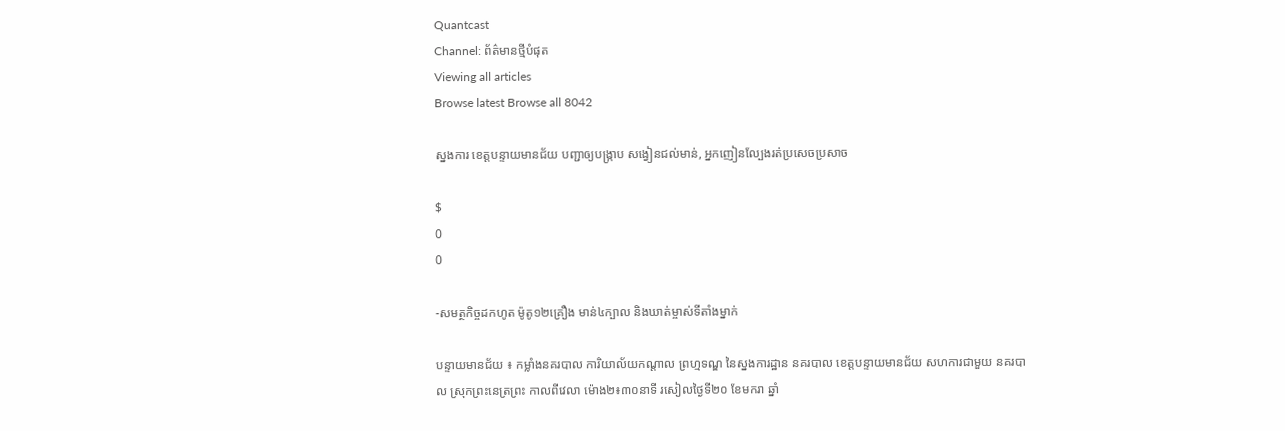Quantcast
Channel: ព័ត៌មានថ្មីបំផុត
Viewing all articles
Browse latest Browse all 8042

ស្នងការ ខេត្តបន្ទាយមានជ័យ បញ្ជាឲ្យបង្ក្រាប សង្វៀនជល់មាន់, អ្នកញៀនល្បែងរត់ប្រសេចប្រសាច

$
0
0

-សមត្ថកិច្ចដកហូត ម៉ូតូ១២គ្រឿង មាន់៤ក្បាល និងឃាត់ម្ចាស់ទីតាំងម្នាក់

បន្ទាយមានជ័យ ៖ កម្លាំងនគរបាល ការិយាល័យកណ្តាល ព្រហ្មទណ្ឌ នៃស្នងការដ្ឋាន នគរបាល ខេត្តបន្ទាយមានជ័យ សហការជាមួយ នគរបាល ស្រុកព្រះនេត្រព្រះ កាលពីវេលា ម៉ោង២៖៣០នាទី រសៀលថ្ងៃទី២០ ខែមករា ឆ្នាំ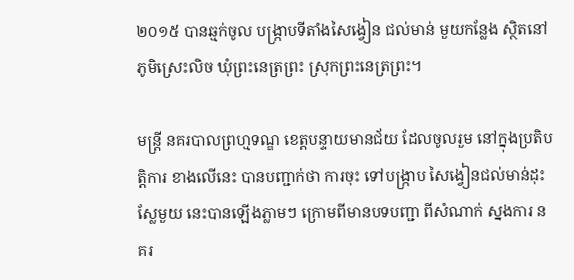២០១៥ បានឆ្មក់ចូល បង្ក្រាបទីតាំងសៃង្វៀន ជល់មាន់ មួយកន្លែង ស្ថិតនៅ ភូមិស្រេះលិច ឃុំព្រះនេត្រព្រះ ស្រុកព្រះនេត្រព្រះ។

មន្រ្តី នគរបាលព្រហ្មទណ្ឌ ខេត្តបន្ទាយមានជ័យ ដែលចូលរួម នៅក្នុងប្រតិបត្តិការ ខាងលើនេះ បានបញ្ជាក់ថា ការចុះ ទៅបង្ក្រាប សៃង្វៀនជល់មាន់ដុះស្លែមួយ នេះបានឡើងភ្លាមៗ ក្រោមពីមានបទបញ្ជា ពីសំណាក់ ស្នងការ នគរ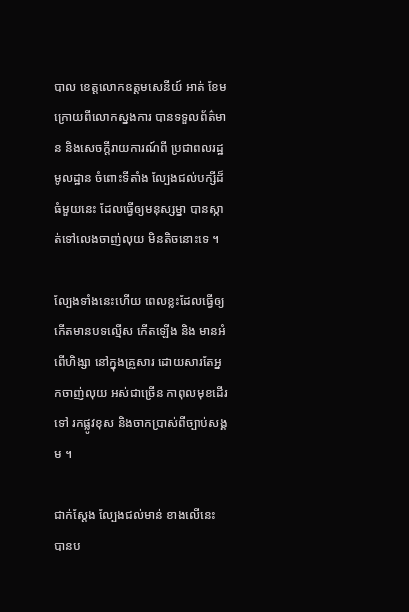បាល ខេត្តលោកឧត្តមសេនីយ៍ អាត់ ខែម ក្រោយពីលោកស្នងការ បានទទួលព័ត៌មាន និងសេចក្តីរាយការណ៍ពី ប្រជាពលរដ្ឋ មូលដ្ឋាន ចំពោះទីតាំង ល្បែងជល់បក្សីដ៏ធំមួយនេះ ដែលធ្វើឲ្យមនុស្សម្នា បានស្កាត់ទៅលេងចាញ់លុយ មិនតិចនោះទេ ។

ល្បែងទាំងនេះហើយ ពេលខ្លះដែលធ្វើឲ្យ កើតមានបទល្មើស កើតឡើង និង មានអំពើហិង្សា នៅក្នុងគ្រួសារ ដោយសារតែអ្នកចាញ់លុយ អស់ជាច្រើន កាពុលមុខដើរទៅ រកផ្លូវខុស និងចាកប្រាស់ពីច្បាប់សង្គម ។

ជាក់ស្តែង ល្បែងជល់មាន់ ខាងលើនេះ បានប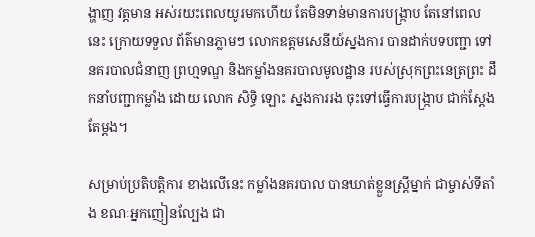ង្ហាញ វត្តមាន អស់រយះពេលយូរមកហើយ តែមិនទាន់មានការបង្ក្រាប តែនៅពេលនេះ ក្រោយទទួល ព័ត៌មានភ្លាមៗ លោកឧត្តមសេនីយ៍ស្នងការ បានដាក់បទបញ្ជា ទៅនគរបាលជំនាញ ព្រហ្មទណ្ឌ និងកម្លាំងនគរបាលមូលដ្ឋាន របស់ស្រុកព្រះនេត្រព្រះ ដឹកនាំបញ្ជាកម្លាំង ដោយ លោក សិទ្ធិ ឡោះ ស្នងការរង ចុះទៅធ្វើការបង្ក្រាប ជាក់ស្តែងតែម្តង។

សម្រាប់ប្រតិបត្តិការ ខាងលើនេះ កម្លាំងនគរបាល បានឃាត់ខ្លួនស្រ្តីម្នាក់ ជាម្ចាស់ទីតាំង ខណៈអ្នកញៀនល្បែង ជា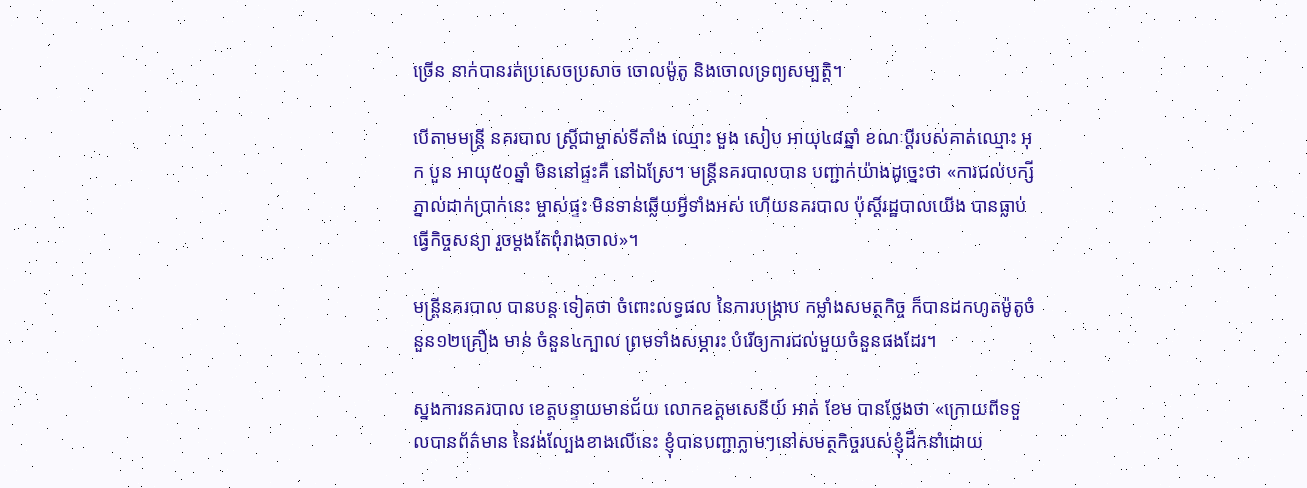ច្រើន នាក់បានរត់ប្រសេចប្រសាច ចោលម៉ូតូ និងចោលទ្រព្យសម្បត្តិ។

បើតាមមន្រ្តី នគរបាល ស្រ្តីជាម្ចាស់ទីតាំង ឈ្មោះ មួង សៀប អាយុ៤៨ឆ្នាំ ខណៈប្តីរបស់គាត់ឈ្មោះ អុក បួន អាយុ៥០ឆ្នាំ មិននៅផ្ទះគឺ នៅឯស្រែ។ មន្រ្តីនគរបាលបាន បញ្ជាក់យ៉ាងដូច្នេះថា «ការជល់បក្សី ភ្នាល់ដាក់ប្រាក់នេះ ម្ចាស់ផ្ទះ មិនទាន់ឆ្លើយអ្វីទាំងអស់ ហើយនគរបាល ប៉ុស្តិ៍រដ្ឋបាលយើង បានធ្លាប់ធ្វើកិច្ចសន្យា រួចម្តងតែពុំរាងចាល»។

មន្រ្តីនគរបាល បានបន្ត ទៀតថា ចំពោះលទ្ធផល នៃការបង្ក្រាប កម្លាំងសមត្ថកិច្ច ក៏បានដកហូតម៉ូតូចំនួន១២គ្រឿង មាន់ ចំនួន៤ក្បាល ព្រមទាំងសម្ភារះ បំរើឲ្យការជល់មួយចំនួនផងដែរ។

ស្នងការនគរបាល ខេត្តបន្ទាយមានជ័យ លោកឧត្តមសេនីយ៍ អាត់ ខែម បានថ្លែងថា «ក្រោយពីទទួលបានព័ត៌មាន នៃវង់ល្បែងខាងលើនេះ ខ្ញុំបានបញ្ជាភ្លាមៗនៅសមត្ថកិច្ចរបស់ខ្ញុំដឹកនាំដោយ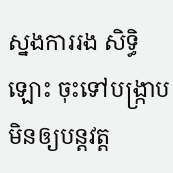ស្នងការរង សិទ្ធិ ឡោះ ចុះទៅបង្ក្រាប មិនឲ្យបន្តវត្ត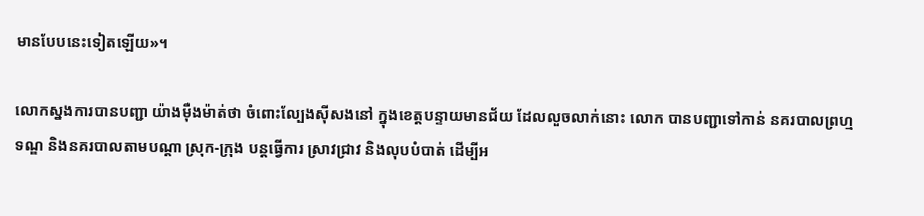មានបែបនេះទៀតឡើយ»។

លោកស្នងការបានបញ្ជា យ៉ាងម៉ឺងម៉ាត់ថា ចំពោះល្បែងស៊ីសងនៅ ក្នុងខេត្តបន្ទាយមានជ័យ ដែលលួចលាក់នោះ លោក បានបញ្ជាទៅកាន់ នគរបាលព្រហ្មទណ្ឌ និងនគរបាលតាមបណ្តា ស្រុក-ក្រុង បន្តធ្វើការ ស្រាវជ្រាវ និងលុបបំបាត់ ដើម្បីអ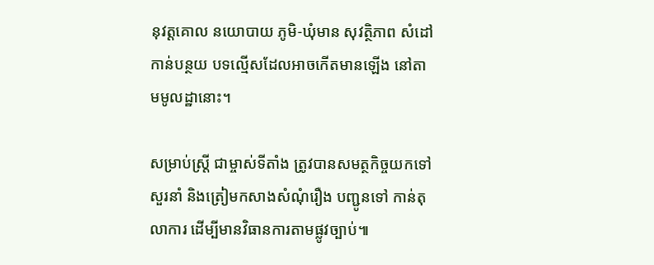នុវត្តគោល នយោបាយ ភូមិ-ឃុំមាន សុវត្ថិភាព សំដៅកាន់បន្ថយ បទល្មើសដែលអាចកើតមានឡើង នៅតាមមូលដ្ឋានោះ។

សម្រាប់ស្រ្តី ជាម្ចាស់ទីតាំង ត្រូវបានសមត្ថកិច្ចយកទៅសួរនាំ និងត្រៀមកសាងសំណុំរឿង បញ្ជូនទៅ កាន់តុលាការ ដើម្បីមានវិធានការតាមផ្លូវច្បាប់៕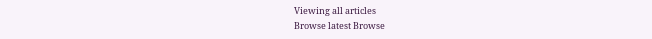Viewing all articles
Browse latest Browse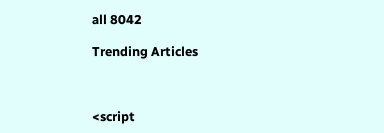all 8042

Trending Articles



<script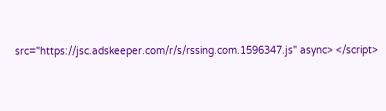src="https://jsc.adskeeper.com/r/s/rssing.com.1596347.js" async> </script>